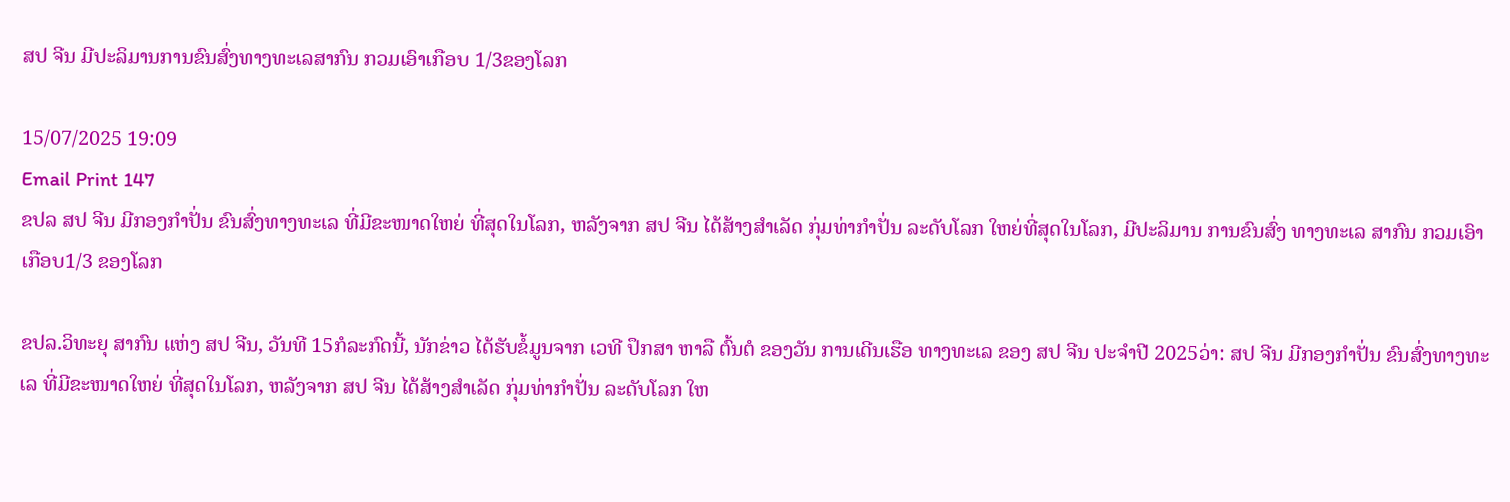ສປ ຈີນ ມີປະລິມານການຂົນສົ່ງທາງທະເລສາກົນ ກວມເອົາເກືອບ 1/3ຂອງໂລກ

15/07/2025 19:09
Email Print 147
ຂປລ ສປ ຈີນ ມີກອງກຳປັ່ນ ຂົນສົ່ງທາງທະເລ ທີ່ມີຂະໜາດໃຫຍ່ ທີ່ສຸດໃນໂລກ, ຫລັງຈາກ ສປ ຈີນ ໄດ້ສ້າງສຳເລັດ ກຸ່ມທ່າກຳປັ່ນ ລະດັບໂລກ ໃຫຍ່ທີ່ສຸດໃນໂລກ, ມີປະລິມານ ການຂົນສົ່ງ ທາງທະເລ ສາກົນ ກວມເອົາ ເກືອບ1/3 ຂອງໂລກ

ຂປລ.ວິທະຍຸ ສາກົນ ແຫ່ງ ສປ ຈີນ, ວັນທີ 15ກໍລະກົດນີ້, ນັກຂ່າວ ໄດ້ຮັບຂໍ້ມູນຈາກ ເວທີ ປຶກສາ ຫາລື ຕົ້ນຕໍ ຂອງວັນ ການເດີນເຮືອ ທາງທະເລ ຂອງ ສປ ຈີນ ປະຈຳປີ 2025ວ່າ: ສປ ຈີນ ມີກອງກຳປັ່ນ ຂົນສົ່ງທາງທະເລ ທີ່ມີຂະໜາດໃຫຍ່ ທີ່ສຸດໃນໂລກ, ຫລັງຈາກ ສປ ຈີນ ໄດ້ສ້າງສຳເລັດ ກຸ່ມທ່າກຳປັ່ນ ລະດັບໂລກ ໃຫ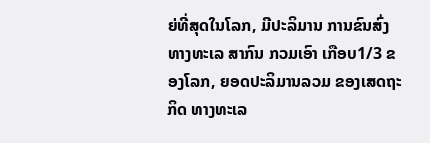ຍ່ທີ່ສຸດໃນໂລກ, ມີປະລິມານ ການຂົນສົ່ງ ທາງທະເລ ສາກົນ ກວມເອົາ ເກືອບ1/3 ຂອງໂລກ, ຍອດປະລິມານລວມ ຂອງເສດຖະກິດ ທາງທະເລ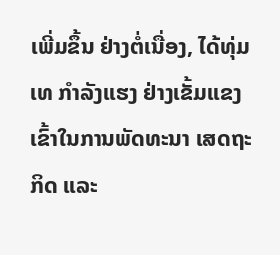ເພີ່ມຂຶ້ນ ຢ່າງຕໍ່ເນື່ອງ, ໄດ້ທຸ່ມເທ ກຳລັງແຮງ ຢ່າງເຂັ້ມແຂງ ເຂົ້າໃນການພັດທະນາ ເສດຖະກິດ ແລະ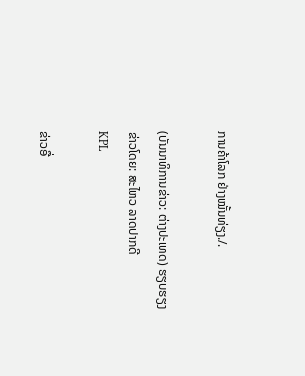ການຄ້າໂລກ ຢ່າງໝັ້ນທ່ຽງ./.

(ບັນນາທິການຂ່າວ: ຕ່າງປະເທດ) ຮຽບຮຽງ ຂ່າວໂດຍ: ສະໄຫວ ລາດປາກດີ
KPL

ຂ່າວອື່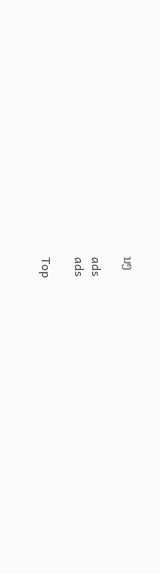ນໆ

ads
ads

Top